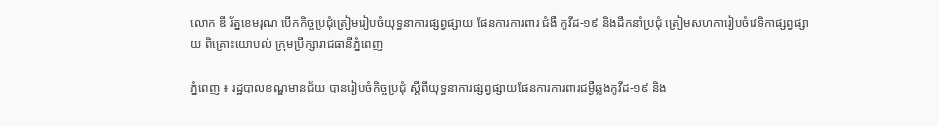លោក ឌី រ័ត្នខេមរុណ បើកកិច្ចប្រជុំត្រៀមរៀបចំយុទ្ធនាការផ្សព្វផ្សាយ ផែនការការពារ ជំងឺ កូវីដ-១៩ និងដឹកនាំប្រជុំ ត្រៀមសហការៀបចំវេទិកាផ្សព្វផ្សាយ ពិគ្រោះយោបល់ ក្រុមប្រឹក្សារាជធានីភ្នំពេញ

ភ្នំពេញ ៖ រដ្ឋបាលខណ្ឌមានជ័យ បានរៀបចំកិច្ចប្រជុំ ស្តីពីយុទ្ធនាការផ្សព្វផ្សាយផែនការការពារជម្ងឺឆ្លងកូវីដ-១៩ និង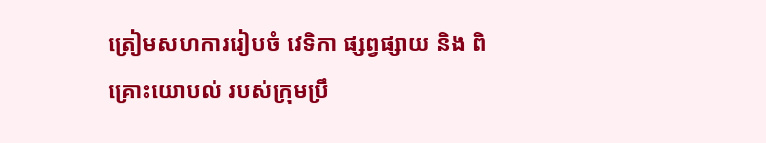ត្រៀមសហការរៀបចំ វេទិកា ផ្សព្វផ្សាយ និង ពិគ្រោះយោបល់ របស់ក្រុមប្រឹ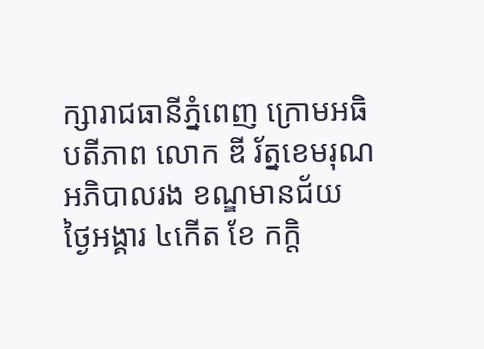ក្សារាជធានីភ្នំពេញ ក្រោមអធិបតីភាព លោក ឌី រ័ត្នខេមរុណ អភិបាលរង ខណ្ឌមានជ័យ  ថ្ងៃអង្គារ ៤កើត ខែ កក្តិ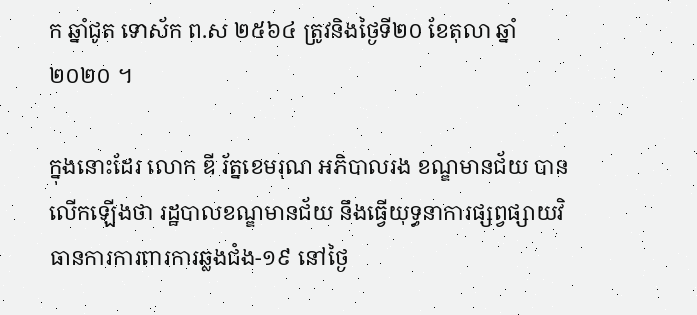ក ឆ្នាំជូត ទោស័ក ព.ស ២៥៦៤ ត្រូវនិងថ្ងៃទី២០ ខែតុលា ឆ្នាំ ២០២០ ។

ក្នុងនោះដែរ លោក ឌី រ័ត្នខេមរុណ អភិបាលរង ខណ្ឌមានជ័យ បានលើកឡើងថា រដ្ឋបាលខណ្ឌមានជ័យ នឹងធ្វើយុទ្ធនាការផ្សព្វផ្សាយវិធានការការពារការឆ្លងជំង-១៩ នៅថ្ងៃ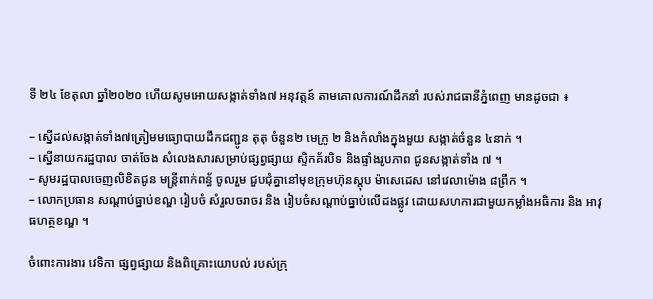ទី ២៤ ខែតុលា ឆ្នាំ២០២០ ហើយសូមអោយសង្កាត់ទាំង៧ អនុវត្តន៍ តាមគោលការណ៍ដឹកនាំ របស់រាជធានីភ្នំពេញ មានដូចជា ៖

– ស្នើដល់សង្កាត់ទាំង៧ត្រៀមមធ្យោបាយដឹកជញ្ជូន តុតុ ចំនួន២ មេក្រូ ២ និងកំលាំងក្នុងមួយ សង្កាត់ចំនួន ៤នាក់ ។
– ស្នើនាយករដ្ឋបាល ចាត់ចែង សំលេងសារសម្រាប់ផ្សព្វផ្សាយ ស្ទិកគ័របិទ និងផ្ទាំងរូបភាព ជូនសង្កាត់ទាំង ៧ ។
– សូមរដ្ឋបាលចេញលិខិតជូន មន្រ្តីពាក់ពន្ធ័ ចូលរួម ជួបជុំគ្នានៅមុខក្រុមហ៊ុនស្តុប ម៉ាសេដេស នៅវេលាម៉ោង ៨ព្រឹក ។
– លោកប្រធាន សណ្តាប់ធ្នាប់ខណ្ឌ រៀបចំ សំរួលចរាចរ និង រៀបចំសណ្តាប់ធ្នាប់លើដងផ្លូវ ដោយសហការជាមួយកម្លាំងអធិការ និង អាវុធហត្ថខណ្ឌ ។

ចំពោះការងារ វេទិកា ផ្សព្វផ្សាយ និងពិគ្រោះយោបល់ របស់ក្រុ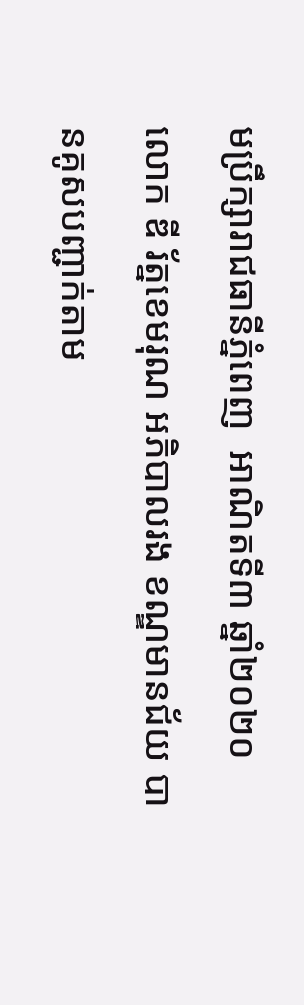មប្រឹក្សារាជធានីភ្នំពេញ  អាណិតទី៣ ឆ្នាំ២០២០ លោក ឌី រ័ត្នខេមរុណ អភិបាលរង ខណ្ឌមានជ័យ បានគូសបញ្ជាក់តាម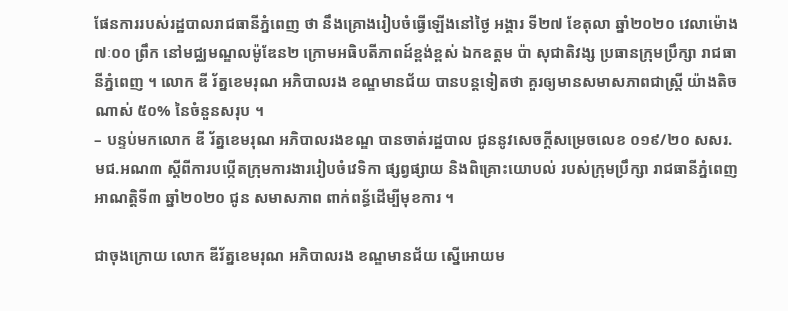ផែនការរបស់រដ្ឋបាលរាជធានីភ្នំពេញ ថា នឹងគ្រោងរៀបចំធ្វើឡើងនៅថ្ងៃ អង្គារ ទី២៧ ខែតុលា ឆ្នាំ២០២០ វេលាម៉ោង ៧ៈ០០ ព្រឹក នៅមជ្ឈមណ្ឌលម៉ូឌែន២ ក្រោមអធិបតីភាពដ៍ខ្ពង់ខ្ពស់ ឯកឧត្ដម ប៉ា សុជាតិវង្ស ប្រធានក្រុមប្រឹក្សា រាជធានីភ្នំពេញ ។ លោក ឌី រ័ត្នខេមរុណ អភិបាលរង ខណ្ឌមានជ័យ បានបន្តទៀតថា គួរឲ្យមានសមាសភាពជាស្រ្តី យ៉ាងតិចណាស់ ៥០% នៃចំនួនសរុប ។
– បន្ទប់មកលោក ឌី រ័ត្នខេមរុណ អភិបាលរងខណ្ឌ បានចាត់រដ្ឋបាល ជូននូវសេចក្តីសម្រេចលេខ ០១៩/២០ សសរ.មជ.អណ៣ ស្តីពីការបប្កើតក្រុមការងាររៀបចំវេទិកា ផ្សព្វផ្សាយ និងពិគ្រោះយោបល់ របស់ក្រុមប្រឹក្សា រាជធានីភ្នំពេញ  អាណត្តិទី៣ ឆ្នាំ២០២០ ជូន សមាសភាព ពាក់ពន្ធ័ដើម្បីមុខការ ។

ជាចុងក្រោយ លោក ឌីរ័ត្នខេមរុណ អភិបាលរង ខណ្ឌមានជ័យ ស្នើអោយម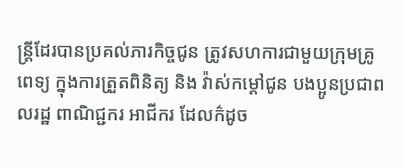ន្រ្តីដែរបានប្រគល់ភារកិច្ចជូន ត្រូវសហការជាមួយក្រុមគ្រូពេទ្យ ក្នុងការត្រួតពិនិត្យ និង វ៉ាស់កម្តៅជូន បងប្អូនប្រជាពលរដ្ឋ ពាណិជ្ជករ អាជីករ ដែលក៌ដូច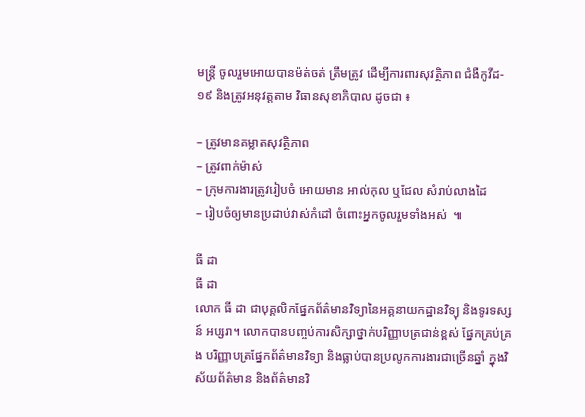មន្រ្តី ចូលរួមអោយបានម៉ត់ចត់ ត្រឹមត្រូវ ដើម្បីការពារសុវត្ថិភាព ជំងឺកូវីដ- ១៩ និងត្រូវអនុវត្តតាម វិធានសុខាភិបាល ដូចជា ៖

– ត្រូវមានគម្លាតសុវត្ថិភាព
– ត្រូវពាក់ម៉ាស់
– ក្រុមការងារត្រូវរៀបចំ អោយមាន អាល់កុល ឬជែល សំរាប់លាងដៃ
– រៀបចំឲ្យមានប្រដាប់វាស់កំដៅ ចំពោះអ្នកចូលរួមទាំងអស់  ៕

ធី ដា
ធី ដា
លោក ធី ដា ជាបុគ្គលិកផ្នែកព័ត៌មានវិទ្យានៃអគ្គនាយកដ្ឋានវិទ្យុ និងទូរទស្សន៍ អប្សរា។ លោកបានបញ្ចប់ការសិក្សាថ្នាក់បរិញ្ញាបត្រជាន់ខ្ពស់ ផ្នែកគ្រប់គ្រង បរិញ្ញាបត្រផ្នែកព័ត៌មានវិទ្យា និងធ្លាប់បានប្រលូកការងារជាច្រើនឆ្នាំ ក្នុងវិស័យព័ត៌មាន និងព័ត៌មានវិ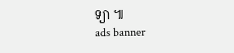ទ្យា ៕
ads banner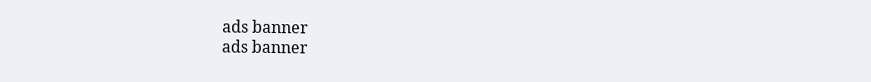ads banner
ads banner